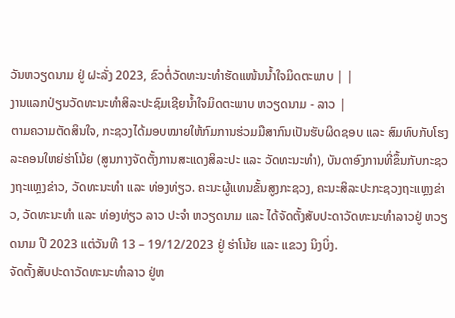ວັນຫວຽດນາມ ຢູ່ ຝະລັ່ງ 2023, ຂົວຕໍ່ວັດທະນະທຳຮັດແໜ້ນນ້ຳໃຈມິດຕະພາບ | |
ງານແລກປ່ຽນວັດທະນະທຳສິລະປະຊົມເຊີຍນ້ຳໃຈມິດຕະພາບ ຫວຽດນາມ - ລາວ |
ຕາມຄວາມຕັດສິນໃຈ, ກະຊວງໄດ້ມອບໝາຍໃຫ້ກົມການຮ່ວມມືສາກົນເປັນຮັບຜິດຊອບ ແລະ ສົມທົບກັບໂຮງລະຄອນໃຫຍ່ຮ່າໂນ້ຍ (ສູນກາງຈັດຕັ້ງການສະແດງສິລະປະ ແລະ ວັດທະນະທຳ), ບັນດາອົງການທີ່ຂຶ້ນກັບກະຊວງຖະແຫຼງຂ່າວ, ວັດທະນະທຳ ແລະ ທ່ອງທ່ຽວ. ຄະນະຜູ້ແທນຂັ້ນສູງກະຊວງ, ຄະນະສິລະປະກະຊວງຖະແຫຼງຂ່າວ, ວັດທະນະທຳ ແລະ ທ່ອງທ່ຽວ ລາວ ປະຈຳ ຫວຽດນາມ ແລະ ໄດ້ຈັດຕັ້ງສັບປະດາວັດທະນະທຳລາວຢູ່ ຫວຽດນາມ ປີ 2023 ແຕ່ວັນທີ 13 – 19/12/2023 ຢູ່ ຮ່າໂນ້ຍ ແລະ ແຂວງ ນິງບິ່ງ.
ຈັດຕັ້ງສັບປະດາວັດທະນະທຳລາວ ຢູ່ຫ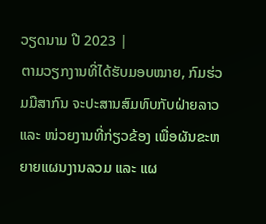ວຽດນາມ ປີ 2023 |
ຕາມວຽກງານທີ່ໄດ້ຮັບມອບໝາຍ, ກົມຮ່ວມມືສາກົນ ຈະປະສານສົມທົບກັບຝ່າຍລາວ ແລະ ໜ່ວຍງານທີ່ກ່ຽວຂ້ອງ ເພື່ອຜັນຂະຫຍາຍແຜນງານລວມ ແລະ ແຜ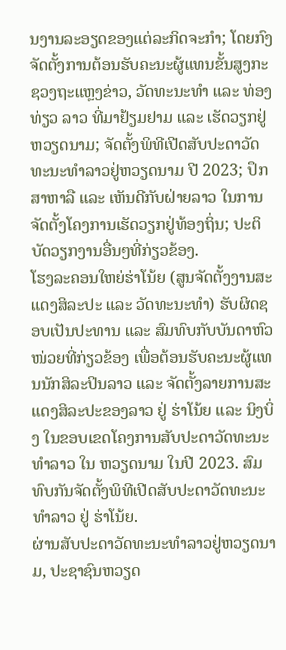ນງານລະອຽດຂອງແຕ່ລະກິດຈະກຳ; ໂດຍກົງຈັດຕັ້ງການຕ້ອນຮັບຄະນະຜູ້ແທນຂັ້ນສູງກະຊວງຖະແຫຼງຂ່າວ, ວັດທະນະທຳ ແລະ ທ່ອງທ່ຽວ ລາວ ທີ່ມາຢ້ຽມຢາມ ແລະ ເຮັດວຽກຢູ່ ຫວຽດນາມ; ຈັດຕັ້ງພິທີເປີດສັບປະດາວັດທະນະທຳລາວຢູ່ຫວຽດນາມ ປີ 2023; ປຶກສາຫາລື ແລະ ເຫັນດີກັບຝ່າຍລາວ ໃນການຈັດຕັ້ງໂຄງການເຮັດວຽກຢູ່ທ້ອງຖິ່ນ; ປະຕິບັດວຽກງານອື່ນໆທີ່ກ່ຽວຂ້ອງ.
ໂຮງລະຄອນໃຫຍ່ຮ່າໂນ້ຍ (ສູນຈັດຕັ້ງງານສະແດງສິລະປະ ແລະ ວັດທະນະທຳ) ຮັບຜິດຊອບເປັນປະທານ ແລະ ສົມທົບກັບບັນດາຫົວໜ່ວຍທີ່ກ່ຽວຂ້ອງ ເພື່ອຕ້ອນຮັບຄະນະຜູ້ແທນນັກສິລະປິນລາວ ແລະ ຈັດຕັ້ງລາຍການສະແດງສິລະປະຂອງລາວ ຢູ່ ຮ່າໂນ້ຍ ແລະ ນິງບິ່ງ ໃນຂອບເຂດໂຄງການສັບປະດາວັດທະນະທຳລາວ ໃນ ຫວຽດນາມ ໃນປີ 2023. ສົມທົບກັນຈັດຕັ້ງພິທີເປີດສັບປະດາວັດທະນະທຳລາວ ຢູ່ ຮ່າໂນ້ຍ.
ຜ່ານສັບປະດາວັດທະນະທຳລາວຢູ່ຫວຽດນາມ, ປະຊາຊົນຫວຽດ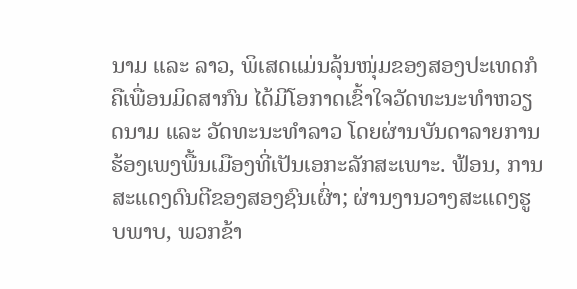ນາມ ແລະ ລາວ, ພິເສດແມ່ນລຸ້ນໜຸ່ມຂອງສອງປະເທດກໍຄືເພື່ອນມິດສາກົນ ໄດ້ມີໂອກາດເຂົ້າໃຈວັດທະນະທຳຫວຽດນາມ ແລະ ວັດທະນະທຳລາວ ໂດຍຜ່ານບັນດາລາຍການຮ້ອງເພງພື້ນເມືອງທີ່ເປັນເອກະລັກສະເພາະ. ຟ້ອນ, ການສະແດງດົນຕີຂອງສອງຊົນເຜົ່າ; ຜ່ານງານວາງສະແດງຮູບພາບ, ພວກຂ້າ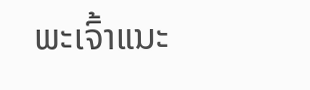ພະເຈົ້າແນະ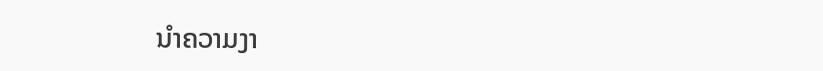ນຳຄວາມງາ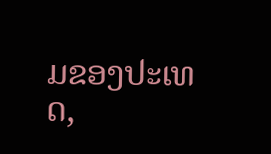ມຂອງປະເທດ,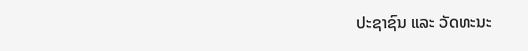ປະຊາຊົນ ແລະ ວັດທະນະ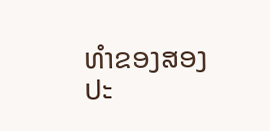ທຳຂອງສອງປະ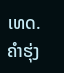ເທດ.
ຄຳຮຸ່ງ